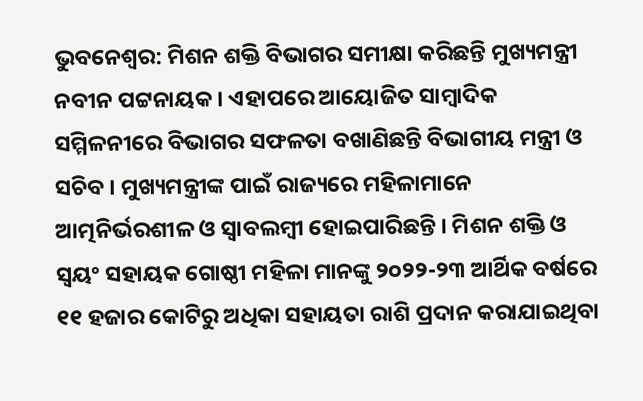ଭୁବନେଶ୍ବର: ମିଶନ ଶକ୍ତି ବିଭାଗର ସମୀକ୍ଷା କରିଛନ୍ତି ମୁଖ୍ୟମନ୍ତ୍ରୀ ନବୀନ ପଟ୍ଟନାୟକ । ଏହାପରେ ଆୟୋଜିତ ସାମ୍ବାଦିକ ସମ୍ମିଳନୀରେ ବିଭାଗର ସଫଳତା ବଖାଣିଛନ୍ତି ବିଭାଗୀୟ ମନ୍ତ୍ରୀ ଓ ସଚିବ । ମୁଖ୍ୟମନ୍ତ୍ରୀଙ୍କ ପାଇଁ ରାଜ୍ୟରେ ମହିଳାମାନେ ଆତ୍ମନିର୍ଭରଶୀଳ ଓ ସ୍ବାବଲମ୍ବୀ ହୋଇପାରିଛନ୍ତି । ମିଶନ ଶକ୍ତି ଓ ସ୍ବୟଂ ସହାୟକ ଗୋଷ୍ଠୀ ମହିଳା ମାନଙ୍କୁ ୨୦୨୨-୨୩ ଆର୍ଥିକ ବର୍ଷରେ ୧୧ ହଜାର କୋଟିରୁ ଅଧିକା ସହାୟତା ରାଶି ପ୍ରଦାନ କରାଯାଇଥିବା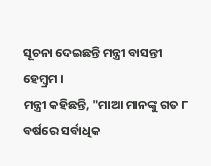ସୂଚନା ଦେଇଛନ୍ତି ମନ୍ତ୍ରୀ ବାସନ୍ତୀ ହେମ୍ବ୍ରମ ।
ମନ୍ତ୍ରୀ କହିଛନ୍ତି, "ମାଆ ମାନଙ୍କୁ ଗତ ୮ ବର୍ଷରେ ସର୍ବାଧିକ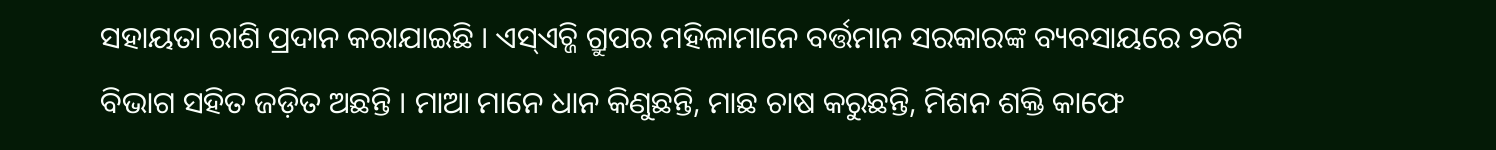ସହାୟତା ରାଶି ପ୍ରଦାନ କରାଯାଇଛି । ଏସ୍ଏଚ୍ଜି ଗ୍ରୁପର ମହିଳାମାନେ ବର୍ତ୍ତମାନ ସରକାରଙ୍କ ବ୍ୟବସାୟରେ ୨୦ଟି ବିଭାଗ ସହିତ ଜଡ଼ିତ ଅଛନ୍ତି । ମାଆ ମାନେ ଧାନ କିଣୁଛନ୍ତି, ମାଛ ଚାଷ କରୁଛନ୍ତି, ମିଶନ ଶକ୍ତି କାଫେ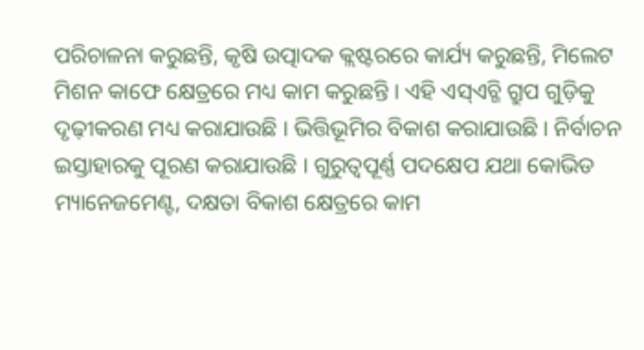ପରିଚାଳନା କରୁଛନ୍ତି, କୃଷି ଉତ୍ପାଦକ କ୍ଲଷ୍ଟରରେ କାର୍ଯ୍ୟ କରୁଛନ୍ତି, ମିଲେଟ ମିଶନ କାଫେ କ୍ଷେତ୍ରରେ ମଧ୍ୟ କାମ କରୁଛନ୍ତି । ଏହି ଏସ୍ଏଚ୍ଜି ଗ୍ରୁପ ଗୁଡ଼ିକୁ ଦୃଢ଼ୀକରଣ ମଧ୍ୟ କରାଯାଉଛି । ଭିତ୍ତିଭୂମିର ବିକାଶ କରାଯାଉଛି । ନିର୍ବାଚନ ଇସ୍ତାହାରକୁ ପୂରଣ କରାଯାଉଛି । ଗୁରୁତ୍ବପୂର୍ଣ୍ଣ ପଦକ୍ଷେପ ଯଥା କୋଭିଡ ମ୍ୟାନେଜମେଣ୍ଟ, ଦକ୍ଷତା ବିକାଶ କ୍ଷେତ୍ରରେ କାମ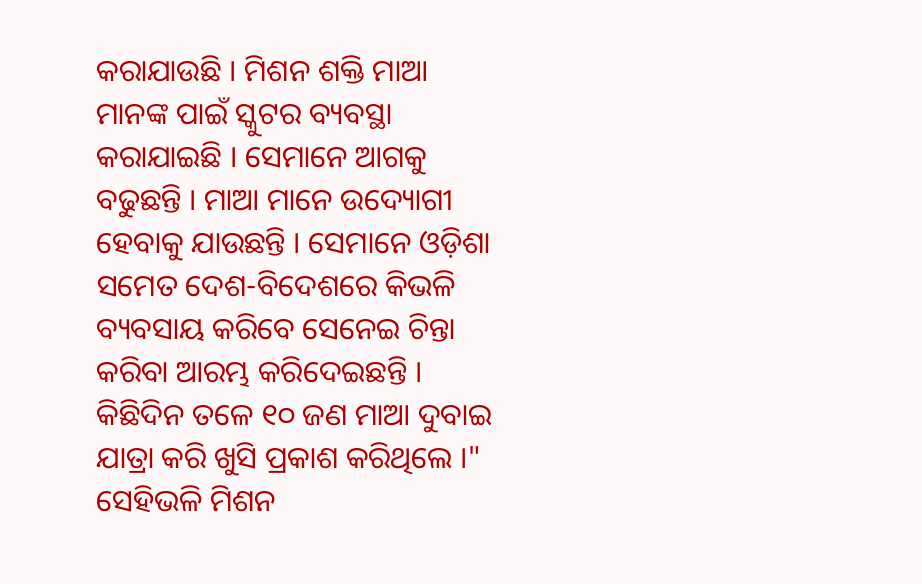କରାଯାଉଛି । ମିଶନ ଶକ୍ତି ମାଆ ମାନଙ୍କ ପାଇଁ ସ୍କୁଟର ବ୍ୟବସ୍ଥା କରାଯାଇଛି । ସେମାନେ ଆଗକୁ ବଢୁଛନ୍ତି । ମାଆ ମାନେ ଉଦ୍ୟୋଗୀ ହେବାକୁ ଯାଉଛନ୍ତି । ସେମାନେ ଓଡ଼ିଶା ସମେତ ଦେଶ-ବିଦେଶରେ କିଭଳି ବ୍ୟବସାୟ କରିବେ ସେନେଇ ଚିନ୍ତା କରିବା ଆରମ୍ଭ କରିଦେଇଛନ୍ତି । କିଛିଦିନ ତଳେ ୧୦ ଜଣ ମାଆ ଦୁବାଇ ଯାତ୍ରା କରି ଖୁସି ପ୍ରକାଶ କରିଥିଲେ ।"
ସେହିଭଳି ମିଶନ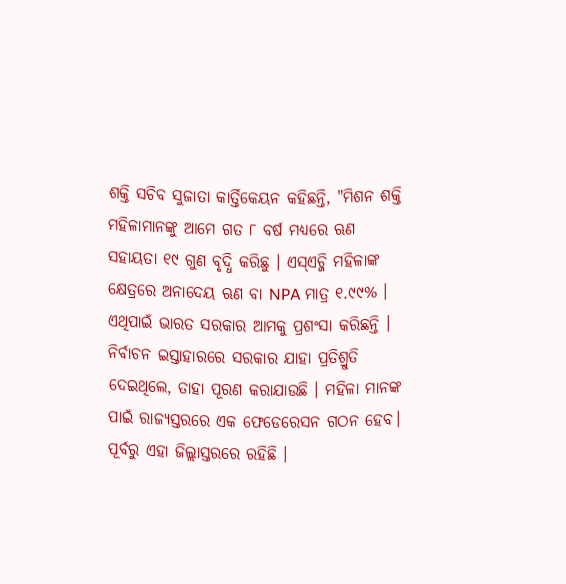ଶକ୍ତି ସଚିବ ସୁଜାତା କାର୍ତ୍ତିକେୟନ କହିଛନ୍ତି, "ମିଶନ ଶକ୍ତି ମହିଳାମାନଙ୍କୁ ଆମେ ଗତ ୮ ବର୍ଷ ମଧ୍ୟରେ ଋଣ ସହାୟତା ୧୯ ଗୁଣ ବୃଦ୍ଧି କରିଛୁ । ଏସ୍ଏଚ୍ଜି ମହିଳାଙ୍କ କ୍ଷେତ୍ରରେ ଅନାଦେୟ ଋଣ ବା NPA ମାତ୍ର ୧.୯୯% । ଏଥିପାଇଁ ଭାରତ ସରକାର ଆମକୁ ପ୍ରଶଂସା କରିଛନ୍ତି । ନିର୍ବାଚନ ଇସ୍ତାହାରରେ ସରକାର ଯାହା ପ୍ରତିଶ୍ରୁତି ଦେଇଥିଲେ, ତାହା ପୂରଣ କରାଯାଉଛି । ମହିଳା ମାନଙ୍କ ପାଇଁ ରାଜ୍ୟସ୍ତରରେ ଏକ ଫେଡେରେସନ ଗଠନ ହେବ। ପୂର୍ବରୁ ଏହା ଜିଲ୍ଲାସ୍ତରରେ ରହିଛି ।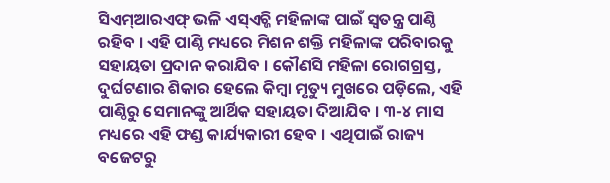ସିଏମ୍ଆରଏଫ୍ ଭଳି ଏସ୍ଏଚ୍ଜି ମହିଳାଙ୍କ ପାଇଁ ସ୍ବତନ୍ତ୍ର ପାଣ୍ଠି ରହିବ । ଏହି ପାଣ୍ଠି ମଧ୍ୟରେ ମିଶନ ଶକ୍ତି ମହିଳାଙ୍କ ପରିବାରକୁ ସହାୟତା ପ୍ରଦାନ କରାଯିବ । କୌଣସି ମହିଳା ରୋଗଗ୍ରସ୍ତ, ଦୁର୍ଘଟଣାର ଶିକାର ହେଲେ କିମ୍ବା ମୃତ୍ୟୁ ମୁଖରେ ପଡ଼ିଲେ, ଏହି ପାଣ୍ଠିରୁ ସେମାନଙ୍କୁ ଆର୍ଥିକ ସହାୟତା ଦିଆଯିବ । ୩-୪ ମାସ ମଧ୍ୟରେ ଏହି ଫଣ୍ଡ କାର୍ଯ୍ୟକାରୀ ହେବ । ଏଥିପାଇଁ ରାଜ୍ୟ ବଜେଟରୁ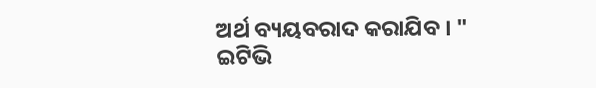ଅର୍ଥ ବ୍ୟୟବରାଦ କରାଯିବ । "
ଇଟିଭି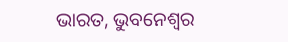ଭାରତ, ଭୁବନେଶ୍ବର